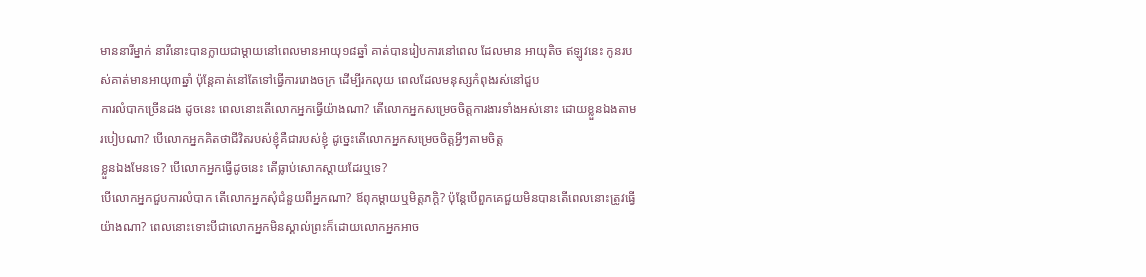មាននារីម្នាក់ នារីនោះបានក្លាយជាម្តាយនៅពេលមានអាយុ១៨ឆ្នាំ គាត់បានរៀបការនៅពេល ដែលមាន អាយុតិច ឥឡូវនេះ កូនរបស់គាត់មានអាយុ៣ឆ្នាំ ប៉ុន្ដែគាត់នៅតែទៅធ្វើការរោងចក្រ ដើម្បីរកលុយ ពេលដែលមនុស្សកំពុងរស់នៅជួប
ការលំបាកច្រើនដង ដូចនេះ ពេលនោះតើលោកអ្នកធ្វើយ៉ាងណា? តើលោកអ្នកសម្រេចចិត្តការងារទាំងអស់នោះ ដោយខ្លួនឯងតាមរបៀបណា? បើលោកអ្នកគិតថាជីវិតរបស់ខ្ញុំគឺជារបស់ខ្ញុំ ដូច្នេះតើលោកអ្នកសម្រេចចិត្តអ្វីៗតាមចិត្ត
ខ្លួនឯងមែនទេ? បើលោកអ្នកធ្វើដូចនេះ តើធ្លាប់សោកស្ដាយដែរឬទេ?
បើលោកអ្នកជួបការលំបាក តើលោកអ្នកសុំជំនួយពីអ្នកណា? ឪពុកម្ដាយឬមិត្តភក្តិ? ប៉ុន្តែបើពួកគេជួយមិនបានតើពេលនោះត្រូវធ្វើយ៉ាងណា? ពេលនោះទោះបីជាលោកអ្នកមិនស្គាល់ព្រះក៏ដោយលោកអ្នកអាច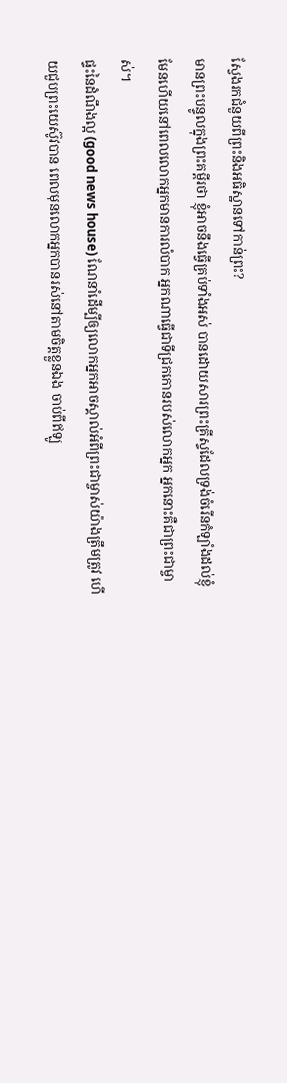ស្វែងរកជំនួយពីព្រះនិងអធិស្ឋានទៅកាន់ព្រះ?
មានព្រះបន្ទូលក្នុងព្រះគម្ពីរថា ខ្ញុំអាចនឹងធ្វើគ្រប់ទាំងអស់ បានដោយសារព្រះគ្រីស្ទដែលទ្រង់ចំរើនកំឡាំងដល់ខ្ញុំ មែនហើយនៅពេលលោកអ្នកមានការលំបាក អ្នកណាធ្វើជាទីជ្រកកោនរបស់លោកអ្នក អ្នកនោះគឺជាព្រះជាម្ចាស់។
ផ្ទះនៃដំណឹងល្អ (good news house) ណែនាំដើម្បីឲ្យលោកអ្នកអាចស្គាល់អំពីព្រះជាម្ចាស់យ៉ាងត្រឹមត្រូវ ហើយជួបព្រះយេស៊ូវបាន ពេលមុនលោកអ្នកបានរស់នៅតាមចិត្ដខ្លួនឯង ចាប់ពីឥឡូ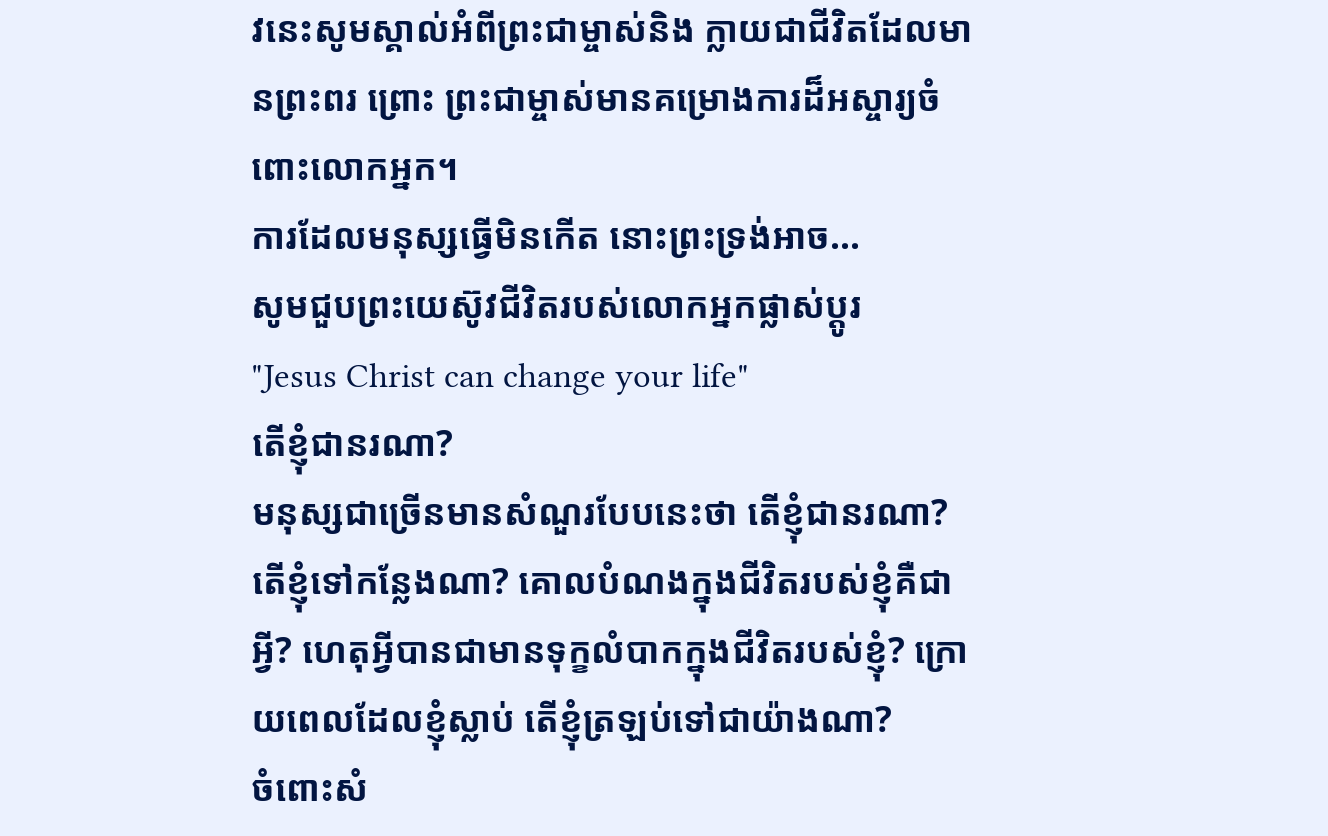វនេះសូមស្គាល់អំពីព្រះជាម្ចាស់និង ក្លាយជាជីវិតដែលមានព្រះពរ ព្រោះ ព្រះជាម្ចាស់មានគម្រោងការដ៏អស្ចារ្យចំពោះលោកអ្នក។
ការដែលមនុស្សធ្វើមិនកើត នោះព្រះទ្រង់អាច...
សូមជួបព្រះយេស៊ូវជីវិតរបស់លោកអ្នកផ្លាស់ប្ដូរ
"Jesus Christ can change your life"
តើខ្ញុំជានរណា?
មនុស្សជាច្រើនមានសំណួរបែបនេះថា តើខ្ញុំជានរណា? តើខ្ញុំទៅកន្លែងណា? គោលបំណងក្នុងជីវិតរបស់ខ្ញុំគឺជាអ្វី? ហេតុអ្វីបានជាមានទុក្ខលំបាកក្នុងជីវិតរបស់ខ្ញុំ? ក្រោយពេលដែលខ្ញុំស្លាប់ តើខ្ញុំត្រឡប់ទៅជាយ៉ាងណា?
ចំពោះសំ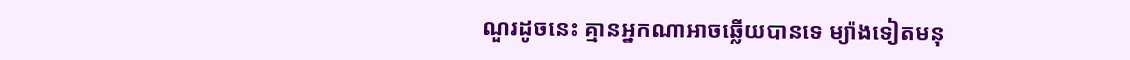ណួរដូចនេះ គ្មានអ្នកណាអាចឆ្លើយបានទេ ម្យ៉ាងទៀតមនុ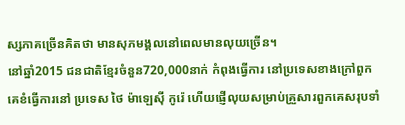ស្សភាគច្រើនគិតថា មានសុភមង្គលនៅពេលមានលុយច្រើន។
នៅឆ្នាំ2015 ជនជាតិខ្មែរចំនួន720,000នាក់ កំពុងធ្វើការ នៅប្រទេសខាងក្រៅពួកគេខំធ្វើការនៅ ប្រទេស ថៃ ម៉ាឡេស៊ី កូរ៉េ ហើយផ្ញើលុយសម្រាប់គ្រួសារពួកគេសរុបទាំ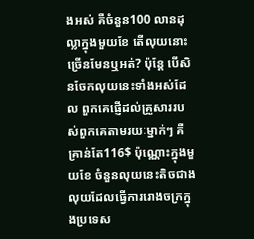ងអស់ គឺចំនួន100 លានដុល្លាក្នុងមួយខែ តើលុយនោះច្រើនមែនឬអត់? ប៉ុនែ្ត បើសិនចែកលុយនេះទាំងអស់ដែល ពួកគេផ្ញើដល់គ្រួសាររបស់ពួកគេតាមរយៈម្នាក់ៗ គឺគ្រាន់តែ116$ ប៉ុណ្ណោះក្នុងមួយខែ ចំនួនលុយនេះតិចជាងលុយដែលធ្វើការរោងចក្រក្នុងប្រទេស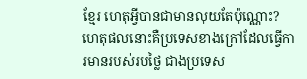ខ្មែរ ហេតុអ្វីបានជាមានលុយតែប៉ុណ្ណោះ? ហេតុផលនោះគឺប្រទេសខាងក្រៅដែលធ្វើការមានរបស់របថ្លៃ ជាងប្រទេស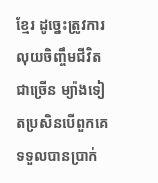ខ្មែរ ដូច្នេះត្រូវការលុយចិញ្ចឹមជីវិតជាច្រើន ម្យ៉ាងទៀតប្រសិនបើពួកគេទទួលបានប្រាក់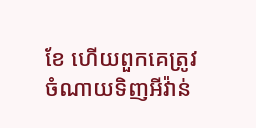ខែ ហើយពួកគេត្រូវចំណាយទិញអីវ៉ាន់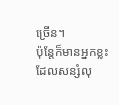ច្រើន។
ប៉ុន្តែក៏មានអ្នកខ្លះដែលសន្សំលុ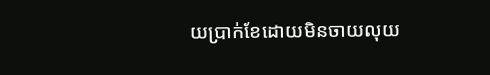យប្រាក់ខែដោយមិនចាយលុយ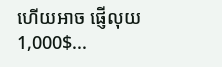ហើយអាច ផ្ញើលុយ1,000$...